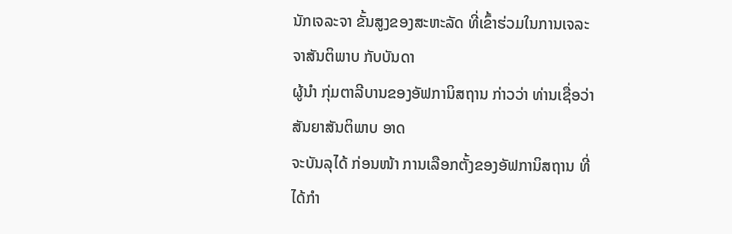ນັກເຈລະຈາ ຂັ້ນສູງຂອງສະຫະລັດ ທີ່ເຂົ້າຮ່ວມໃນການເຈລະຈາສັນຕິພາບ ກັບບັນດາ
ຜູ້ນຳ ກຸ່ມຕາລີບານຂອງອັຟການິສຖານ ກ່າວວ່າ ທ່ານເຊື່ອວ່າ ສັນຍາສັນຕິພາບ ອາດ
ຈະບັນລຸໄດ້ ກ່ອນໜ້າ ການເລືອກຕັ້ງຂອງອັຟການິສຖານ ທີ່ໄດ້ກຳ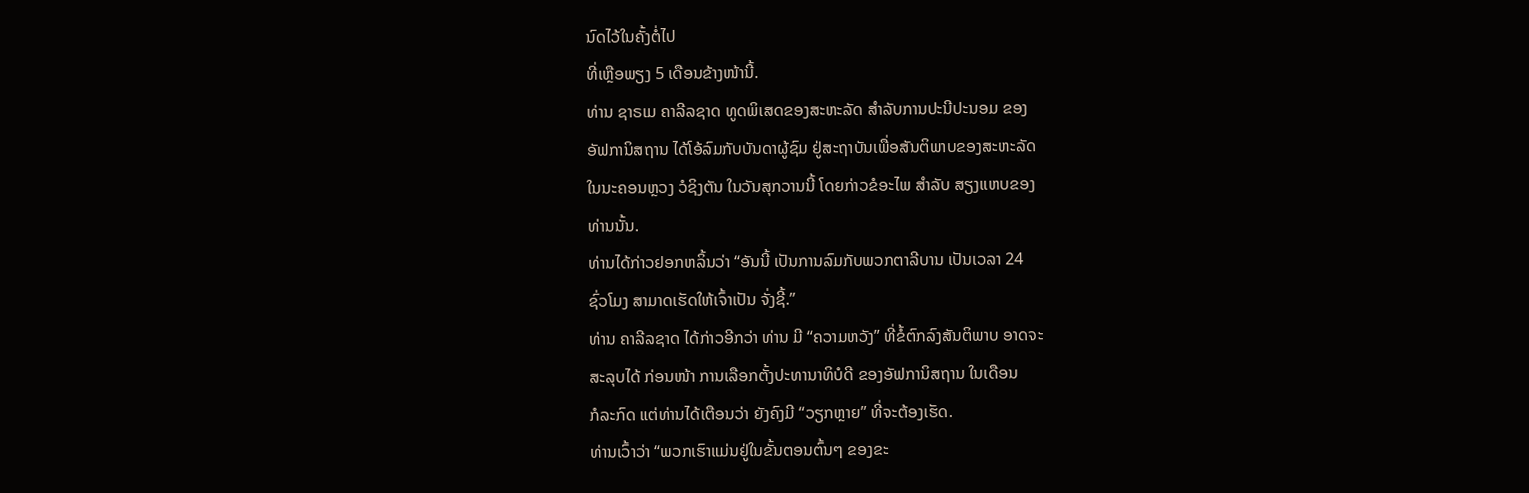ນົດໄວ້ໃນຄັ້ງຕໍ່ໄປ
ທີ່ເຫຼືອພຽງ 5 ເດືອນຂ້າງໜ້ານີ້.
ທ່ານ ຊາຣເມ ຄາລີລຊາດ ທູດພິເສດຂອງສະຫະລັດ ສຳລັບການປະນີປະນອມ ຂອງ
ອັຟການິສຖານ ໄດ້ໂອ້ລົມກັບບັນດາຜູ້ຊົມ ຢູ່ສະຖາບັນເພື່ອສັນຕິພາບຂອງສະຫະລັດ
ໃນນະຄອນຫຼວງ ວໍຊິງຕັນ ໃນວັນສຸກວານນີ້ ໂດຍກ່າວຂໍອະໄພ ສຳລັບ ສຽງແຫບຂອງ
ທ່ານນັ້ນ.
ທ່ານໄດ້ກ່າວຢອກຫລິ້ນວ່າ “ອັນນີ້ ເປັນການລົມກັບພວກຕາລີບານ ເປັນເວລາ 24
ຊົ່ວໂມງ ສາມາດເຮັດໃຫ້ເຈົ້າເປັນ ຈັ່ງຊີ້.”
ທ່ານ ຄາລີລຊາດ ໄດ້ກ່າວອີກວ່າ ທ່ານ ມີ “ຄວາມຫວັງ” ທີ່ຂໍ້ຕົກລົງສັນຕິພາບ ອາດຈະ
ສະລຸບໄດ້ ກ່ອນໜ້າ ການເລືອກຕັ້ງປະທານາທິບໍດີ ຂອງອັຟການິສຖານ ໃນເດືອນ
ກໍລະກົດ ແຕ່ທ່ານໄດ້ເຕືອນວ່າ ຍັງຄົງມີ “ວຽກຫຼາຍ” ທີ່ຈະຕ້ອງເຮັດ.
ທ່ານເວົ້າວ່າ “ພວກເຮົາແມ່ນຢູ່ໃນຂັ້ນຕອນຕົ້ນໆ ຂອງຂະ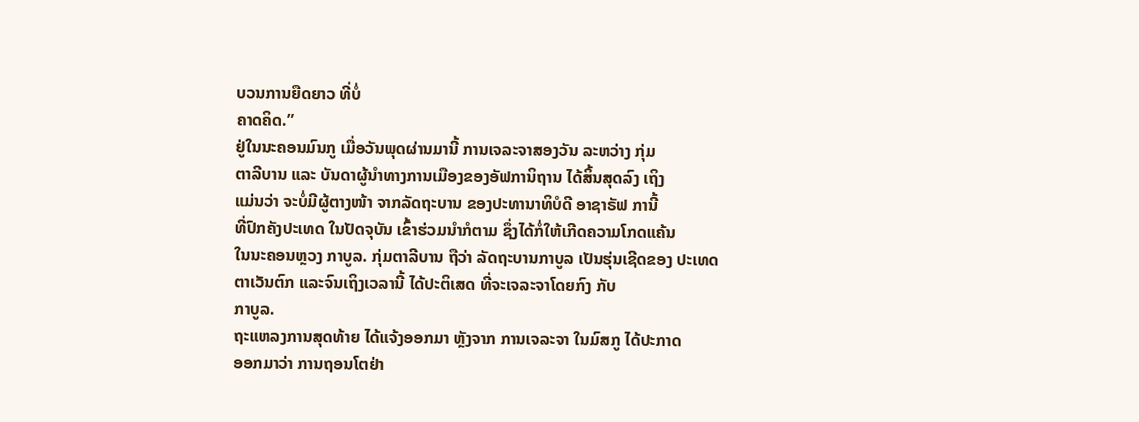ບວນການຍືດຍາວ ທີ່ບໍ່
ຄາດຄິດ.”
ຢູ່ໃນນະຄອນມົນກູ ເມື່ອວັນພຸດຜ່ານມານີ້ ການເຈລະຈາສອງວັນ ລະຫວ່າງ ກຸ່ມ
ຕາລີບານ ແລະ ບັນດາຜູ້ນຳທາງການເມືອງຂອງອັຟການິຖານ ໄດ້ສິ້ນສຸດລົງ ເຖິງ
ແມ່ນວ່າ ຈະບໍ່ມີຜູ້ຕາງໜ້າ ຈາກລັດຖະບານ ຂອງປະທານາທິບໍດີ ອາຊາຣັຟ ການີ້
ທີ່ປົກຄັງປະເທດ ໃນປັດຈຸບັນ ເຂົ້າຮ່ວມນຳກໍຕາມ ຊຶ່ງໄດ້ກໍ່ໃຫ້ເກີດຄວາມໂກດແຄ້ນ
ໃນນະຄອນຫຼວງ ກາບູລ. ກຸ່ມຕາລີບານ ຖືວ່າ ລັດຖະບານກາບູລ ເປັນຮຸ່ນເຊີດຂອງ ປະເທດຕາເວັນຕົກ ແລະຈົນເຖິງເວລານີ້ ໄດ້ປະຕິເສດ ທີ່ຈະເຈລະຈາໂດຍກົງ ກັບ
ກາບູລ.
ຖະແຫລງການສຸດທ້າຍ ໄດ້ແຈ້ງອອກມາ ຫຼັງຈາກ ການເຈລະຈາ ໃນມົສກູ ໄດ້ປະກາດ
ອອກມາວ່າ ການຖອນໂຕຢ່າ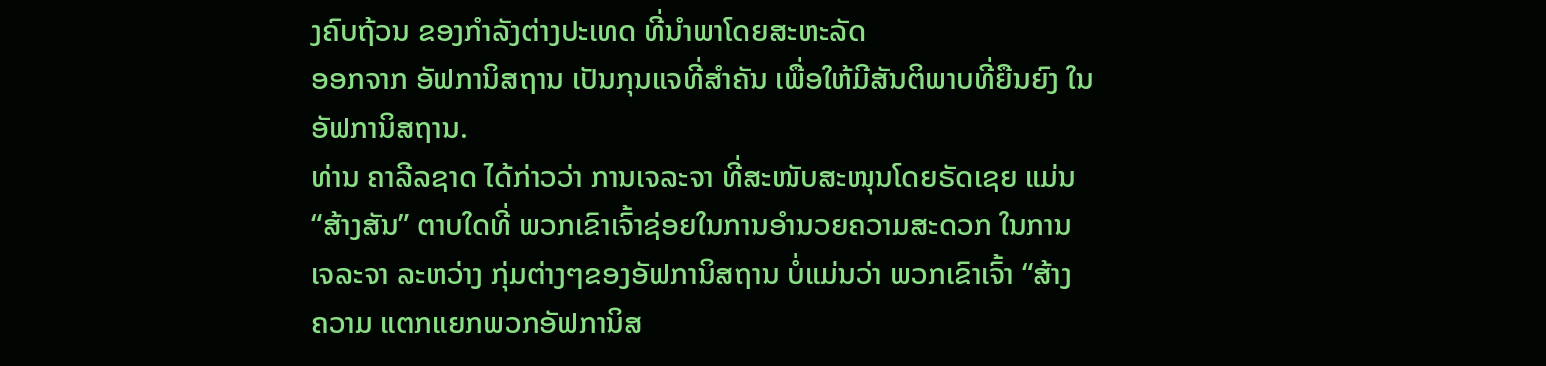ງຄົບຖ້ວນ ຂອງກຳລັງຕ່າງປະເທດ ທີ່ນຳພາໂດຍສະຫະລັດ
ອອກຈາກ ອັຟການິສຖານ ເປັນກຸນແຈທີ່ສຳຄັນ ເພື່ອໃຫ້ມີສັນຕິພາບທີ່ຍືນຍົງ ໃນ
ອັຟການິສຖານ.
ທ່ານ ຄາລີລຊາດ ໄດ້ກ່າວວ່າ ການເຈລະຈາ ທີ່ສະໜັບສະໜຸນໂດຍຣັດເຊຍ ແມ່ນ
“ສ້າງສັນ” ຕາບໃດທີ່ ພວກເຂົາເຈົ້າຊ່ອຍໃນການອຳນວຍຄວາມສະດວກ ໃນການ
ເຈລະຈາ ລະຫວ່າງ ກຸ່ມຕ່າງໆຂອງອັຟການິສຖານ ບໍ່ແມ່ນວ່າ ພວກເຂົາເຈົ້າ “ສ້າງ
ຄວາມ ແຕກແຍກພວກອັຟການິສ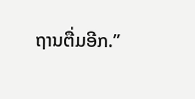ຖານຕື່ມອີກ.”